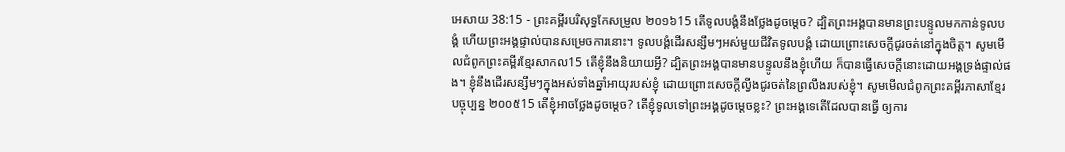អេសាយ 38:15 - ព្រះគម្ពីរបរិសុទ្ធកែសម្រួល ២០១៦15 តើទូលបង្គំនឹងថ្លែងដូចម្តេច? ដ្បិតព្រះអង្គបានមានព្រះបន្ទូលមកកាន់ទូលបង្គំ ហើយព្រះអង្គផ្ទាល់បានសម្រេចការនោះ។ ទូលបង្គំដើរសន្សឹមៗអស់មួយជីវិតទូលបង្គំ ដោយព្រោះសេចក្ដីជូរចត់នៅក្នុងចិត្ត។ សូមមើលជំពូកព្រះគម្ពីរខ្មែរសាកល15 តើខ្ញុំនឹងនិយាយអ្វី? ដ្បិតព្រះអង្គបានមានបន្ទូលនឹងខ្ញុំហើយ ក៏បានធ្វើសេចក្ដីនោះដោយអង្គទ្រង់ផ្ទាល់ផង។ ខ្ញុំនឹងដើរសន្សឹមៗក្នុងអស់ទាំងឆ្នាំអាយុរបស់ខ្ញុំ ដោយព្រោះសេចក្ដីល្វីងជូរចត់នៃព្រលឹងរបស់ខ្ញុំ។ សូមមើលជំពូកព្រះគម្ពីរភាសាខ្មែរបច្ចុប្បន្ន ២០០៥15 តើខ្ញុំអាចថ្លែងដូចម្ដេច? តើខ្ញុំទូលទៅព្រះអង្គដូចម្ដេចខ្លះ? ព្រះអង្គទេតើដែលបានធ្វើ ឲ្យការ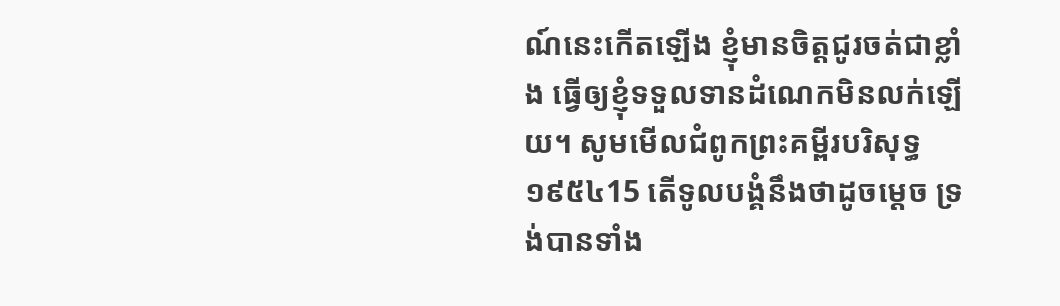ណ៍នេះកើតឡើង ខ្ញុំមានចិត្តជូរចត់ជាខ្លាំង ធ្វើឲ្យខ្ញុំទទួលទានដំណេកមិនលក់ឡើយ។ សូមមើលជំពូកព្រះគម្ពីរបរិសុទ្ធ ១៩៥៤15 តើទូលបង្គំនឹងថាដូចម្តេច ទ្រង់បានទាំង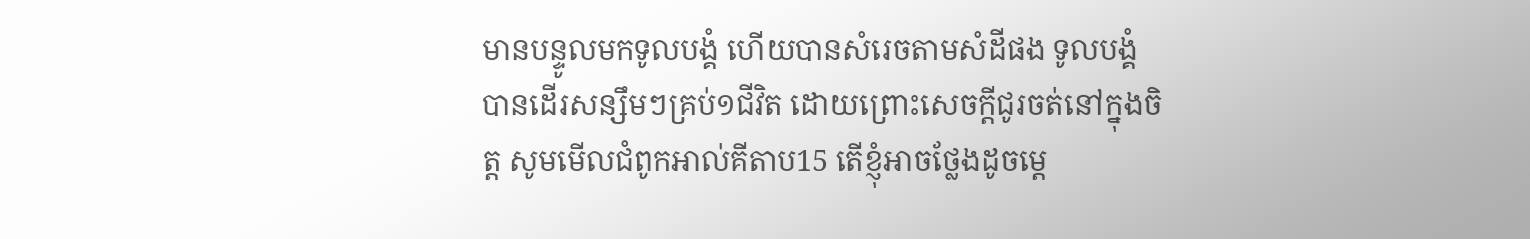មានបន្ទូលមកទូលបង្គំ ហើយបានសំរេចតាមសំដីផង ទូលបង្គំបានដើរសន្សឹមៗគ្រប់១ជីវិត ដោយព្រោះសេចក្ដីជូរចត់នៅក្នុងចិត្ត សូមមើលជំពូកអាល់គីតាប15 តើខ្ញុំអាចថ្លែងដូចម្ដេ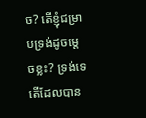ច? តើខ្ញុំជម្រាបទ្រង់ដូចម្ដេចខ្លះ? ទ្រង់ទេតើដែលបាន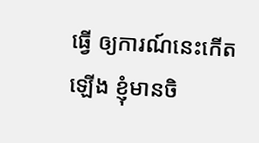ធ្វើ ឲ្យការណ៍នេះកើតឡើង ខ្ញុំមានចិ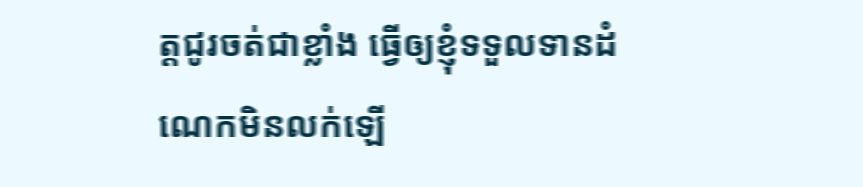ត្តជូរចត់ជាខ្លាំង ធ្វើឲ្យខ្ញុំទទួលទានដំណេកមិនលក់ឡើ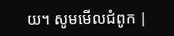យ។ សូមមើលជំពូក |